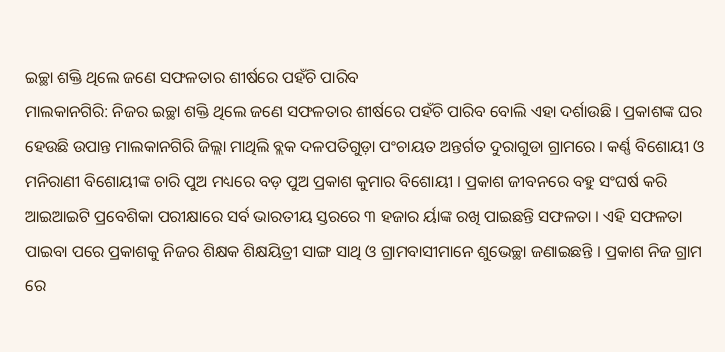ଇଚ୍ଛା ଶକ୍ତି ଥିଲେ ଜଣେ ସଫଳତାର ଶୀର୍ଷରେ ପହଁଚି ପାରିବ
ମାଲକାନଗିରି: ନିଜର ଇଚ୍ଛା ଶକ୍ତି ଥିଲେ ଜଣେ ସଫଳତାର ଶୀର୍ଷରେ ପହଁଚି ପାରିବ ବୋଲି ଏହା ଦର୍ଶାଉଛି । ପ୍ରକାଶଙ୍କ ଘର ହେଉଛି ଉପାନ୍ତ ମାଲକାନଗିରି ଜିଲ୍ଲା ମାଥିଲି ବ୍ଲକ ଦଳପତିଗୁଡ଼ା ପଂଚାୟତ ଅନ୍ତର୍ଗତ ଦୁରାଗୁଡା ଗ୍ରାମରେ । କର୍ଣ୍ଣ ବିଶୋୟୀ ଓ ମନିରାଣୀ ବିଶୋୟୀଙ୍କ ଚାରି ପୁଅ ମଧ୍ୟରେ ବଡ଼ ପୁଅ ପ୍ରକାଶ କୁମାର ବିଶୋୟୀ । ପ୍ରକାଶ ଜୀବନରେ ବହୁ ସଂଘର୍ଷ କରି ଆଇଆଇଟି ପ୍ରବେଶିକା ପରୀକ୍ଷାରେ ସର୍ବ ଭାରତୀୟ ସ୍ତରରେ ୩ ହଜାର ର୍ୟାଙ୍କ ରଖି ପାଇଛନ୍ତି ସଫଳତା । ଏହି ସଫଳତା ପାଇବା ପରେ ପ୍ରକାଶକୁ ନିଜର ଶିକ୍ଷକ ଶିକ୍ଷୟିତ୍ରୀ ସାଙ୍ଗ ସାଥି ଓ ଗ୍ରାମବାସୀମାନେ ଶୁଭେଚ୍ଛା ଜଣାଇଛନ୍ତି । ପ୍ରକାଶ ନିଜ ଗ୍ରାମ ରେ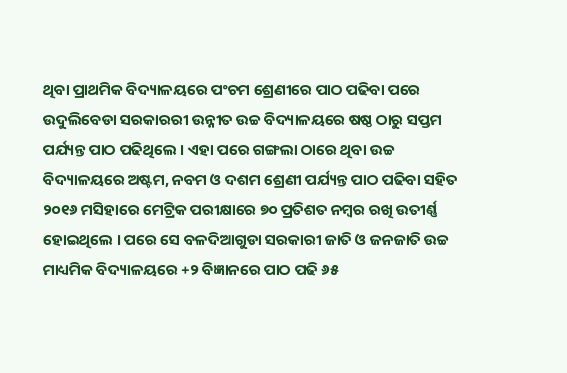ଥିବା ପ୍ରାଥମିକ ବିଦ୍ୟାଳୟରେ ପଂଚମ ଶ୍ରେଣୀରେ ପାଠ ପଢିବା ପରେ ଉଦୁଲିବେଡା ସରକାରରୀ ଉନ୍ନୀତ ଉଚ୍ଚ ବିଦ୍ୟାଳୟରେ ଷଷ୍ଠ ଠାରୁ ସପ୍ତମ ପର୍ଯ୍ୟନ୍ତ ପାଠ ପଢିଥିଲେ । ଏହା ପରେ ଗଙ୍ଗଲା ଠାରେ ଥିବା ଉଚ୍ଚ ବିଦ୍ୟାଳୟରେ ଅଷ୍ଟମ, ନବମ ଓ ଦଶମ ଶ୍ରେଣୀ ପର୍ଯ୍ୟନ୍ତ ପାଠ ପଢିବା ସହିତ ୨୦୧୬ ମସିହାରେ ମେଟ୍ରିକ ପରୀକ୍ଷାରେ ୭୦ ପ୍ରତିଶତ ନମ୍ବର ରଖି ଉତୀର୍ଣ୍ଣ ହୋଇଥିଲେ । ପରେ ସେ ବଳଦିଆଗୁଡା ସରକାରୀ ଜାତି ଓ ଜନଜାତି ଉଚ୍ଚ ମାଧ୍ୟମିକ ବିଦ୍ୟାଳୟରେ +୨ ବିଜ୍ଞାନରେ ପାଠ ପଢି ୬୫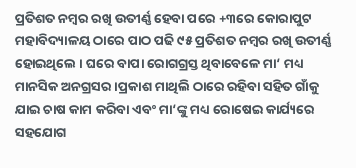ପ୍ରତିଶତ ନମ୍ବର ରଖି ଉତୀର୍ଣ୍ଣ ହେବା ପରେ +୩ରେ କୋରାପୁଟ ମହାବିଦ୍ୟାଳୟ ଠାରେ ପାଠ ପଢି ୯୫ ପ୍ରତିଶତ ନମ୍ବର ରଖି ଉତୀର୍ଣ୍ଣ ହୋଇଥିଲେ । ଘରେ ବାପା ରୋଗଗ୍ରସ୍ତ ଥିବାବେଳେ ମା‘ ମଧ୍ୟ ମାନସିକ ଅନଗ୍ରସର ।ପ୍ରକାଶ ମାଥିଲି ଠାରେ ରହିବା ସହିତ ଗାଁକୁ ଯାଇ ଚାଷ କାମ କରିବା ଏବଂ ମା‘ଙ୍କୁ ମଧ୍ୟ ରୋଷେଇ କାର୍ଯ୍ୟରେ ସହଯୋଗ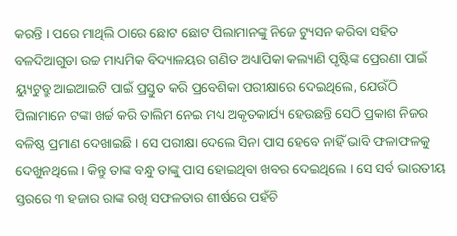କରନ୍ତି । ପରେ ମାଥିଲି ଠାରେ ଛୋଟ ଛୋଟ ପିଲାମାନଙ୍କୁ ନିଜେ ଟ୍ୟୁସନ କରିବା ସହିତ ବଳଦିଆଗୁଡା ଉଚ୍ଚ ମାଧ୍ୟମିକ ବିଦ୍ୟାଳୟର ଗଣିତ ଅଧ୍ୟାପିକା କଲ୍ୟାଣି ପୃଷ୍ଟିଙ୍କ ପ୍ରେରଣା ପାଇଁ ୟ୍ୟୁଟୁବ୍ରୁ ଆଇଆଇଟି ପାଇଁ ପ୍ରସ୍ତୁତ କରି ପ୍ରବେଶିକା ପରୀକ୍ଷାରେ ଦେଇଥିଲେ, ଯେଉଁଠି ପିଲାମାନେ ଟଙ୍କା ଖର୍ଚ୍ଚ କରି ତାଲିମ ନେଇ ମଧ୍ୟ ଅକୃତକାର୍ଯ୍ୟ ହେଉଛନ୍ତି ସେଠି ପ୍ରକାଶ ନିଜର ବଳିଷ୍ଠ ପ୍ରମାଣ ଦେଖାଇଛି । ସେ ପରୀକ୍ଷା ଦେଲେ ସିନା ପାସ ହେବେ ନାହିଁ ଭାବି ଫଳାଫଳକୁ ଦେଖୁନଥିଲେ । କିନ୍ତୁ ତାଙ୍କ ବନ୍ଧୁ ତାଙ୍କୁ ପାସ ହୋଇଥିବା ଖବର ଦେଇଥିଲେ । ସେ ସର୍ବ ଭାରତୀୟ ସ୍ତରରେ ୩ ହଜାର ରାଙ୍କ ରଖି ସଫଳତାର ଶୀର୍ଷରେ ପହଁଚି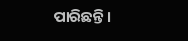ପାରିଛନ୍ତି ।